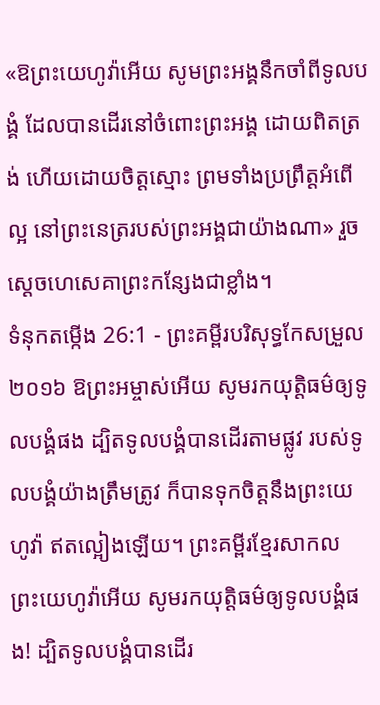«ឱព្រះយេហូវ៉ាអើយ សូមព្រះអង្គនឹកចាំពីទូលបង្គំ ដែលបានដើរនៅចំពោះព្រះអង្គ ដោយពិតត្រង់ ហើយដោយចិត្តស្មោះ ព្រមទាំងប្រព្រឹត្តអំពើល្អ នៅព្រះនេត្ររបស់ព្រះអង្គជាយ៉ាងណា» រួចស្ដេចហេសេគាព្រះកន្សែងជាខ្លាំង។
ទំនុកតម្កើង 26:1 - ព្រះគម្ពីរបរិសុទ្ធកែសម្រួល ២០១៦ ឱព្រះអម្ចាស់អើយ សូមរកយុត្តិធម៌ឲ្យទូលបង្គំផង ដ្បិតទូលបង្គំបានដើរតាមផ្លូវ របស់ទូលបង្គំយ៉ាងត្រឹមត្រូវ ក៏បានទុកចិត្តនឹងព្រះយេហូវ៉ា ឥតល្អៀងឡើយ។ ព្រះគម្ពីរខ្មែរសាកល ព្រះយេហូវ៉ាអើយ សូមរកយុត្តិធម៌ឲ្យទូលបង្គំផង! ដ្បិតទូលបង្គំបានដើរ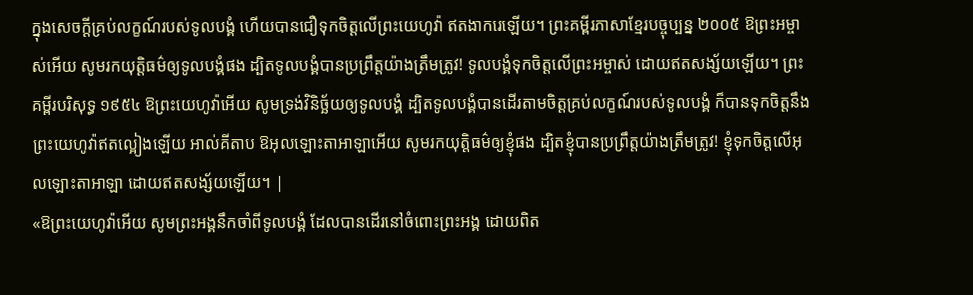ក្នុងសេចក្ដីគ្រប់លក្ខណ៍របស់ទូលបង្គំ ហើយបានជឿទុកចិត្តលើព្រះយេហូវ៉ា ឥតងាករេឡើយ។ ព្រះគម្ពីរភាសាខ្មែរបច្ចុប្បន្ន ២០០៥ ឱព្រះអម្ចាស់អើយ សូមរកយុត្តិធម៌ឲ្យទូលបង្គំផង ដ្បិតទូលបង្គំបានប្រព្រឹត្តយ៉ាងត្រឹមត្រូវ! ទូលបង្គំទុកចិត្តលើព្រះអម្ចាស់ ដោយឥតសង្ស័យឡើយ។ ព្រះគម្ពីរបរិសុទ្ធ ១៩៥៤ ឱព្រះយេហូវ៉ាអើយ សូមទ្រង់វិនិច្ឆ័យឲ្យទូលបង្គំ ដ្បិតទូលបង្គំបានដើរតាមចិត្តគ្រប់លក្ខណ៍របស់ទូលបង្គំ ក៏បានទុកចិត្តនឹងព្រះយេហូវ៉ាឥតល្អៀងឡើយ អាល់គីតាប ឱអុលឡោះតាអាឡាអើយ សូមរកយុត្តិធម៌ឲ្យខ្ញុំផង ដ្បិតខ្ញុំបានប្រព្រឹត្តយ៉ាងត្រឹមត្រូវ! ខ្ញុំទុកចិត្តលើអុលឡោះតាអាឡា ដោយឥតសង្ស័យឡើយ។ |
«ឱព្រះយេហូវ៉ាអើយ សូមព្រះអង្គនឹកចាំពីទូលបង្គំ ដែលបានដើរនៅចំពោះព្រះអង្គ ដោយពិត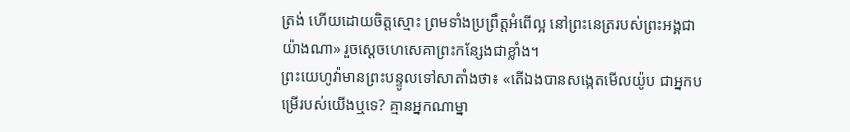ត្រង់ ហើយដោយចិត្តស្មោះ ព្រមទាំងប្រព្រឹត្តអំពើល្អ នៅព្រះនេត្ររបស់ព្រះអង្គជាយ៉ាងណា» រួចស្ដេចហេសេគាព្រះកន្សែងជាខ្លាំង។
ព្រះយេហូវ៉ាមានព្រះបន្ទូលទៅសាតាំងថា៖ «តើឯងបានសង្កេតមើលយ៉ូប ជាអ្នកបម្រើរបស់យើងឬទេ? គ្មានអ្នកណាម្នា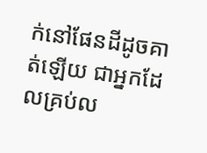ក់នៅផែនដីដូចគាត់ឡើយ ជាអ្នកដែលគ្រប់ល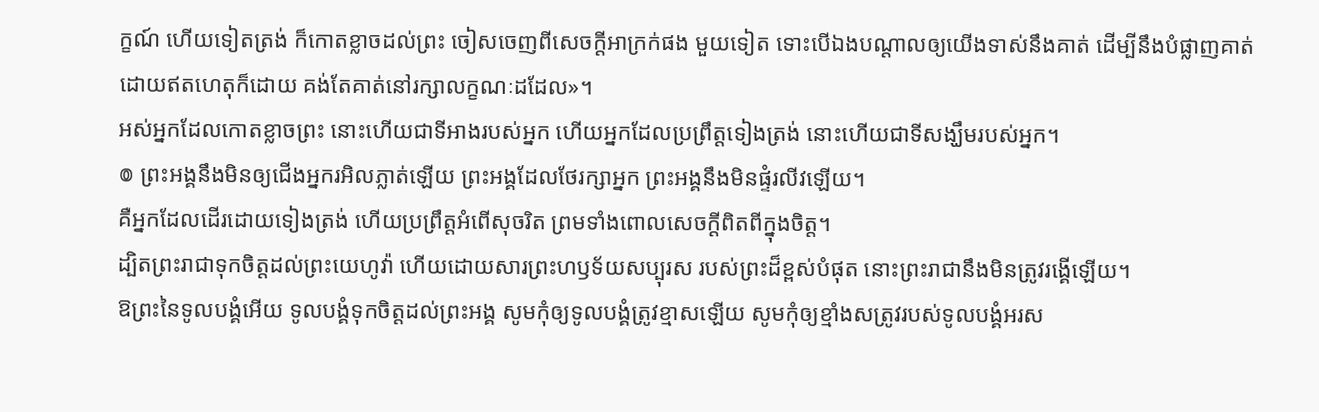ក្ខណ៍ ហើយទៀតត្រង់ ក៏កោតខ្លាចដល់ព្រះ ចៀសចេញពីសេចក្ដីអាក្រក់ផង មួយទៀត ទោះបើឯងបណ្ដាលឲ្យយើងទាស់នឹងគាត់ ដើម្បីនឹងបំផ្លាញគាត់ ដោយឥតហេតុក៏ដោយ គង់តែគាត់នៅរក្សាលក្ខណៈដដែល»។
អស់អ្នកដែលកោតខ្លាចព្រះ នោះហើយជាទីអាងរបស់អ្នក ហើយអ្នកដែលប្រព្រឹត្តទៀងត្រង់ នោះហើយជាទីសង្ឃឹមរបស់អ្នក។
៙ ព្រះអង្គនឹងមិនឲ្យជើងអ្នករអិលភ្លាត់ឡើយ ព្រះអង្គដែលថែរក្សាអ្នក ព្រះអង្គនឹងមិនផ្ទំរលីវឡើយ។
គឺអ្នកដែលដើរដោយទៀងត្រង់ ហើយប្រព្រឹត្តអំពើសុចរិត ព្រមទាំងពោលសេចក្ដីពិតពីក្នុងចិត្ត។
ដ្បិតព្រះរាជាទុកចិត្តដល់ព្រះយេហូវ៉ា ហើយដោយសារព្រះហឫទ័យសប្បុរស របស់ព្រះដ៏ខ្ពស់បំផុត នោះព្រះរាជានឹងមិនត្រូវរង្គើឡើយ។
ឱព្រះនៃទូលបង្គំអើយ ទូលបង្គំទុកចិត្តដល់ព្រះអង្គ សូមកុំឲ្យទូលបង្គំត្រូវខ្មាសឡើយ សូមកុំឲ្យខ្មាំងសត្រូវរបស់ទូលបង្គំអរស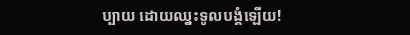ប្បាយ ដោយឈ្នះទូលបង្គំឡើយ!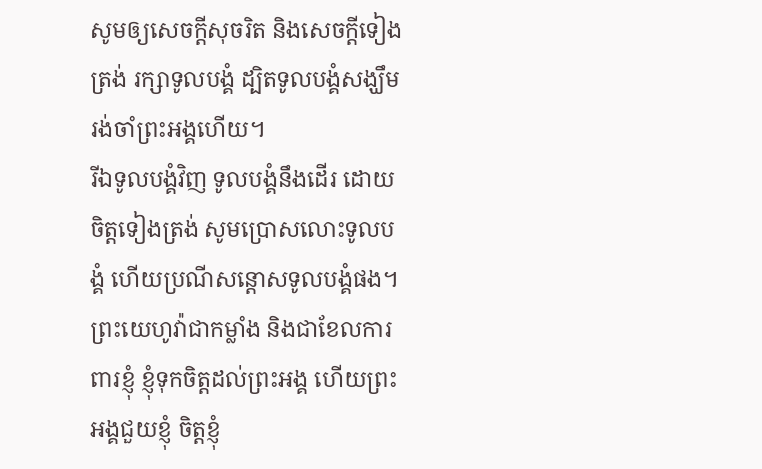សូមឲ្យសេចក្ដីសុចរិត និងសេចក្ដីទៀងត្រង់ រក្សាទូលបង្គំ ដ្បិតទូលបង្គំសង្ឃឹម រង់ចាំព្រះអង្គហើយ។
រីឯទូលបង្គំវិញ ទូលបង្គំនឹងដើរ ដោយចិត្តទៀងត្រង់ សូមប្រោសលោះទូលបង្គំ ហើយប្រណីសន្ដោសទូលបង្គំផង។
ព្រះយេហូវ៉ាជាកម្លាំង និងជាខែលការពារខ្ញុំ ខ្ញុំទុកចិត្តដល់ព្រះអង្គ ហើយព្រះអង្គជួយខ្ញុំ ចិត្តខ្ញុំ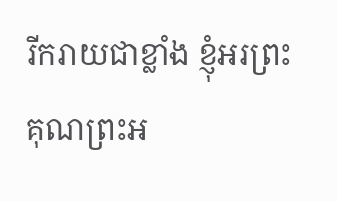រីករាយជាខ្លាំង ខ្ញុំអរព្រះគុណព្រះអ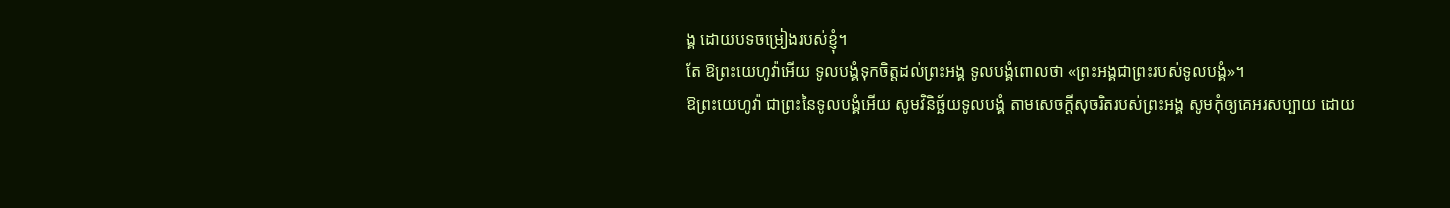ង្គ ដោយបទចម្រៀងរបស់ខ្ញុំ។
តែ ឱព្រះយេហូវ៉ាអើយ ទូលបង្គំទុកចិត្តដល់ព្រះអង្គ ទូលបង្គំពោលថា «ព្រះអង្គជាព្រះរបស់ទូលបង្គំ»។
ឱព្រះយេហូវ៉ា ជាព្រះនៃទូលបង្គំអើយ សូមវិនិច្ឆ័យទូលបង្គំ តាមសេចក្ដីសុចរិតរបស់ព្រះអង្គ សូមកុំឲ្យគេអរសប្បាយ ដោយ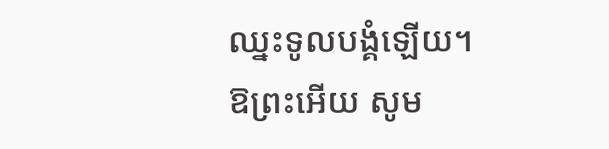ឈ្នះទូលបង្គំឡើយ។
ឱព្រះអើយ សូម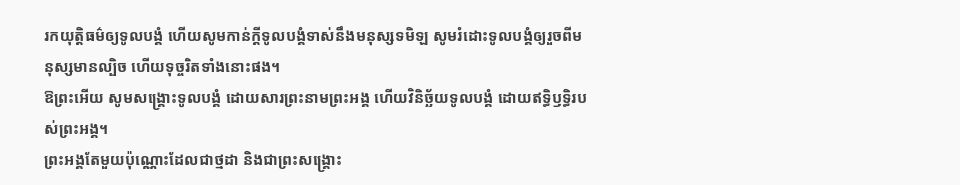រកយុត្តិធម៌ឲ្យទូលបង្គំ ហើយសូមកាន់ក្ដីទូលបង្គំទាស់នឹងមនុស្សទមិឡ សូមរំដោះទូលបង្គំឲ្យរួចពីមនុស្សមានល្បិច ហើយទុច្ចរិតទាំងនោះផង។
ឱព្រះអើយ សូមសង្គ្រោះទូលបង្គំ ដោយសារព្រះនាមព្រះអង្គ ហើយវិនិច្ឆ័យទូលបង្គំ ដោយឥទ្ធិឫទ្ធិរបស់ព្រះអង្គ។
ព្រះអង្គតែមួយប៉ុណ្ណោះដែលជាថ្មដា និងជាព្រះសង្គ្រោះ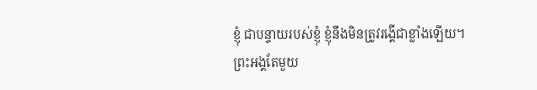ខ្ញុំ ជាបន្ទាយរបស់ខ្ញុំ ខ្ញុំនឹងមិនត្រូវរង្គើជាខ្លាំងឡើយ។
ព្រះអង្គតែមួយ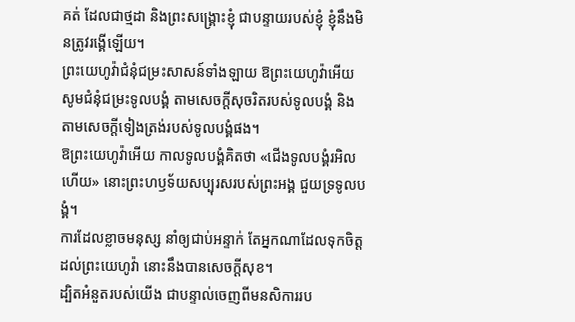គត់ ដែលជាថ្មដា និងព្រះសង្គ្រោះខ្ញុំ ជាបន្ទាយរបស់ខ្ញុំ ខ្ញុំនឹងមិនត្រូវរង្គើឡើយ។
ព្រះយេហូវ៉ាជំនុំជម្រះសាសន៍ទាំងឡាយ ឱព្រះយេហូវ៉ាអើយ សូមជំនុំជម្រះទូលបង្គំ តាមសេចក្ដីសុចរិតរបស់ទូលបង្គំ និងតាមសេចក្ដីទៀងត្រង់របស់ទូលបង្គំផង។
ឱព្រះយេហូវ៉ាអើយ កាលទូលបង្គំគិតថា «ជើងទូលបង្គំរអិលហើយ» នោះព្រះហឫទ័យសប្បុរសរបស់ព្រះអង្គ ជួយទ្រទូលបង្គំ។
ការដែលខ្លាចមនុស្ស នាំឲ្យជាប់អន្ទាក់ តែអ្នកណាដែលទុកចិត្តដល់ព្រះយេហូវ៉ា នោះនឹងបានសេចក្ដីសុខ។
ដ្បិតអំនួតរបស់យើង ជាបន្ទាល់ចេញពីមនសិការរប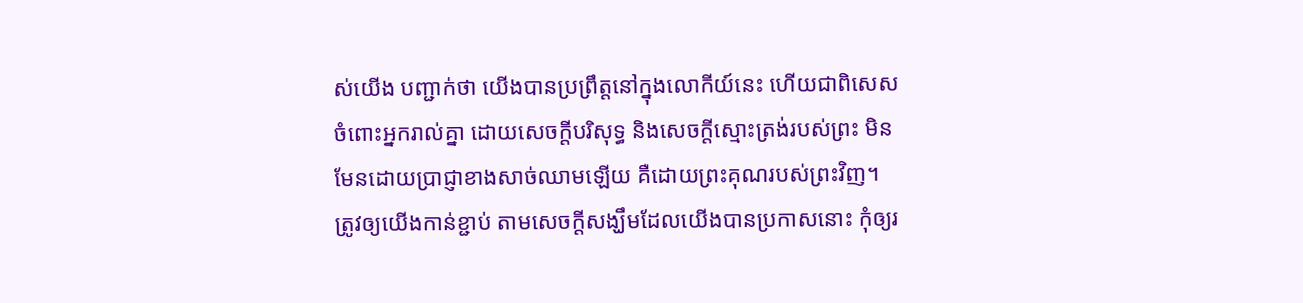ស់យើង បញ្ជាក់ថា យើងបានប្រព្រឹត្តនៅក្នុងលោកីយ៍នេះ ហើយជាពិសេសចំពោះអ្នករាល់គ្នា ដោយសេចក្តីបរិសុទ្ធ និងសេចក្តីស្មោះត្រង់របស់ព្រះ មិនមែនដោយប្រាជ្ញាខាងសាច់ឈាមឡើយ គឺដោយព្រះគុណរបស់ព្រះវិញ។
ត្រូវឲ្យយើងកាន់ខ្ជាប់ តាមសេចក្តីសង្ឃឹមដែលយើងបានប្រកាសនោះ កុំឲ្យរ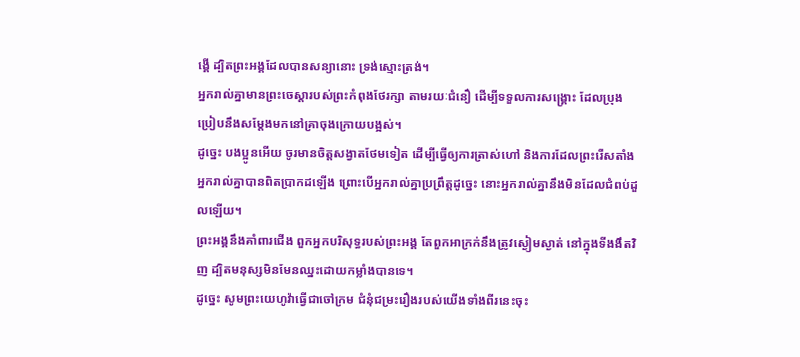ង្គើ ដ្បិតព្រះអង្គដែលបានសន្យានោះ ទ្រង់ស្មោះត្រង់។
អ្នករាល់គ្នាមានព្រះចេស្តារបស់ព្រះកំពុងថែរក្សា តាមរយៈជំនឿ ដើម្បីទទួលការសង្គ្រោះ ដែលប្រុងប្រៀបនឹងសម្តែងមកនៅគ្រាចុងក្រោយបង្អស់។
ដូច្នេះ បងប្អូនអើយ ចូរមានចិត្តសង្វាតថែមទៀត ដើម្បីធ្វើឲ្យការត្រាស់ហៅ និងការដែលព្រះរើសតាំងអ្នករាល់គ្នាបានពិតប្រាកដឡើង ព្រោះបើអ្នករាល់គ្នាប្រព្រឹត្តដូច្នេះ នោះអ្នករាល់គ្នានឹងមិនដែលជំពប់ដួលឡើយ។
ព្រះអង្គនឹងគាំពារជើង ពួកអ្នកបរិសុទ្ធរបស់ព្រះអង្គ តែពួកអាក្រក់នឹងត្រូវស្ងៀមស្ងាត់ នៅក្នុងទីងងឹតវិញ ដ្បិតមនុស្សមិនមែនឈ្នះដោយកម្លាំងបានទេ។
ដូច្នេះ សូមព្រះយេហូវ៉ាធ្វើជាចៅក្រម ជំនុំជម្រះរឿងរបស់យើងទាំងពីរនេះចុះ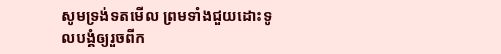សូមទ្រង់ទតមើល ព្រមទាំងជួយដោះទូលបង្គំឲ្យរួចពីក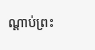ណ្ដាប់ព្រះ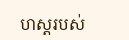ហស្តរបស់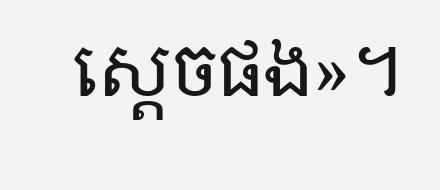ស្តេចផង»។